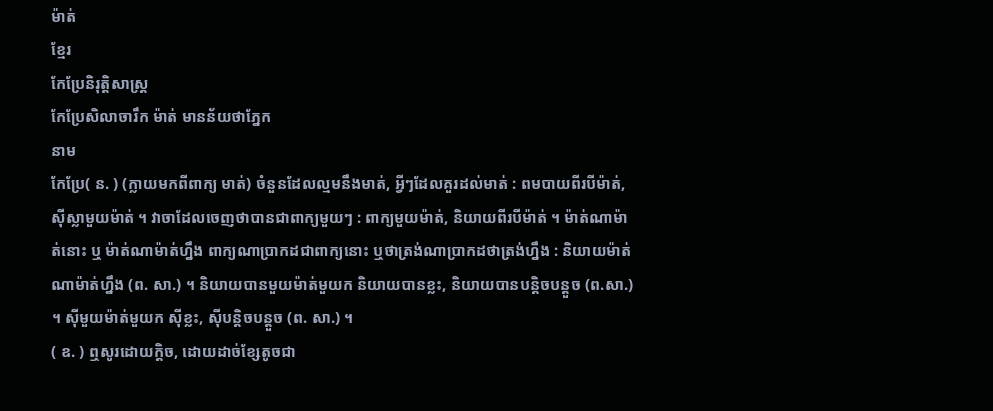ម៉ាត់
ខ្មែរ
កែប្រែនិរុត្តិសាស្ត្រ
កែប្រែសិលាចារឹក ម៉ាត់ មានន័យថាភ្នែក
នាម
កែប្រែ( ន. ) (ក្លាយមកពីពាក្យ មាត់) ចំនួនដែលល្មមនឹងមាត់, អ្វីៗដែលគួរដល់មាត់ : ពមបាយពីរបីម៉ាត់, ស៊ីស្លាមួយម៉ាត់ ។ វាចាដែលចេញថាបានជាពាក្យមួយៗ : ពាក្យមួយម៉ាត់, និយាយពីរបីម៉ាត់ ។ ម៉ាត់ណាម៉ាត់នោះ ឬ ម៉ាត់ណាម៉ាត់ហ្នឹង ពាក្យណាប្រាកដជាពាក្យនោះ ឬថាត្រង់ណាប្រាកដថាត្រង់ហ្នឹង : និយាយម៉ាត់ណាម៉ាត់ហ្នឹង (ព. សា.) ។ និយាយបានមួយម៉ាត់មួយក និយាយបានខ្លះ, និយាយបានបន្តិចបន្ដួច (ព.សា.) ។ ស៊ីមួយម៉ាត់មួយក ស៊ីខ្លះ, ស៊ីបន្តិចបន្តួច (ព. សា.) ។
( ឧ. ) ឮសូរដោយក្ដិច, ដោយដាច់ខ្សែតូចជា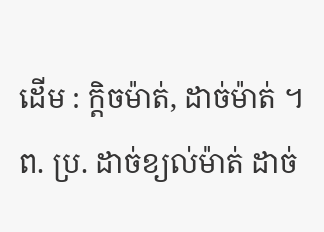ដើម : ក្ដិចម៉ាត់, ដាច់ម៉ាត់ ។ ព. ប្រ. ដាច់ខ្យល់ម៉ាត់ ដាច់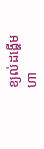ខ្យល់ដង្ហើមហា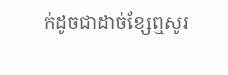ក់ដូចជាដាច់ខ្សែឮសូរ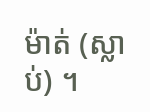ម៉ាត់ (ស្លាប់) ។